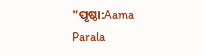"ପୃଷ୍ଠା:Aama Parala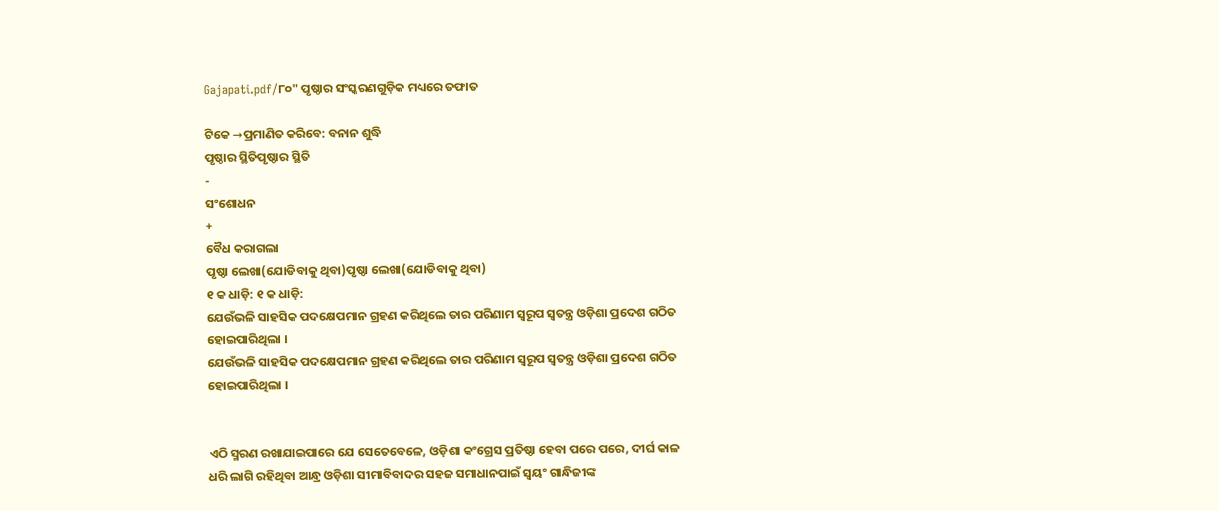Gajapati.pdf/୮୦" ପୃଷ୍ଠାର ସଂସ୍କରଣ‌ଗୁଡ଼ିକ ମଧ୍ୟରେ ତଫାତ

ଟିକେ →ପ୍ରମାଣିତ କରିବେ: ବନାନ ଶୁଦ୍ଧି
ପୃଷ୍ଠାର ସ୍ଥିତିପୃଷ୍ଠାର ସ୍ଥିତି
-
ସଂଶୋଧନ
+
ବୈଧ କରାଗଲା
ପୃଷ୍ଠା ଲେଖା(ଯୋଡିବାକୁ ଥିବା)ପୃଷ୍ଠା ଲେଖା(ଯୋଡିବାକୁ ଥିବା)
୧ କ ଧାଡ଼ି: ୧ କ ଧାଡ଼ି:
ଯେଉଁଭଳି ସାହସିକ ପଦକ୍ଷେପମାନ ଗ୍ରହଣ କରିଥିଲେ ତାର ପରିଣାମ ସ୍ୱରୂପ ସ୍ୱତନ୍ତ୍ର ଓଡ଼ିଶା ପ୍ରଦେଶ ଗଠିତ ହୋଇପାରିଥିଲା ।
ଯେଉଁଭଳି ସାହସିକ ପଦକ୍ଷେପମାନ ଗ୍ରହଣ କରିଥିଲେ ତାର ପରିଣାମ ସ୍ୱରୂପ ସ୍ୱତନ୍ତ୍ର ଓଡ଼ିଶା ପ୍ରଦେଶ ଗଠିତ ହୋଇପାରିଥିଲା ।


ଏଠି ସ୍ମରଣ ରଖାଯାଇପାରେ ଯେ ସେତେବେଳେ, ଓଡ଼ିଶା କଂଗ୍ରେସ ପ୍ରତିଷ୍ଠା ହେବା ପରେ ପରେ, ଦୀର୍ଘ କାଳ ଧରି ଲାଗି ରହିଥିବା ଆନ୍ଧ୍ର ଓଡ଼ିଶା ସୀମାବିବାଦର ସହଜ ସମାଧାନପାଇଁ ସ୍ଵୟଂ ଗାନ୍ଧିଜୀଙ୍କ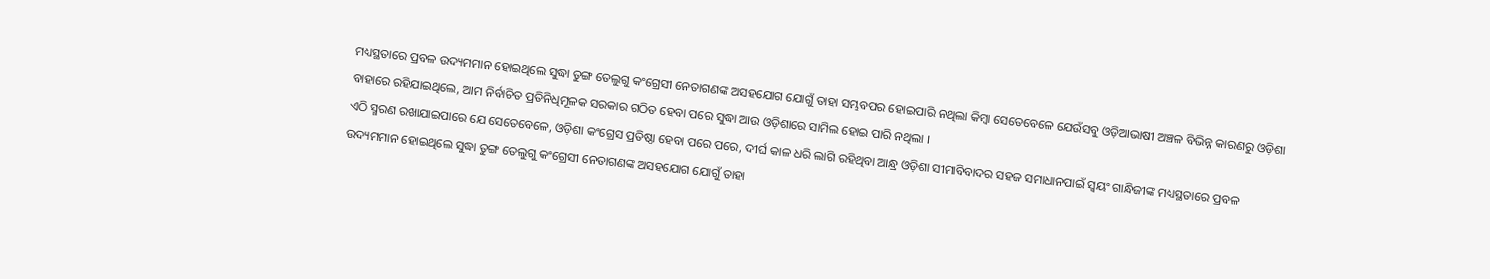ମଧ୍ୟସ୍ଥତାରେ ପ୍ରବଳ ଉଦ୍ୟମମାନ ହୋଇଥିଲେ ସୁଦ୍ଧା ତୁଙ୍ଗ ତେଲୁଗୁ କଂଗ୍ରେସୀ ନେତାଗଣଙ୍କ ଅସହଯୋଗ ଯୋଗୁଁ ତାହା ସମ୍ଭବପର ହୋଇପାରି ନଥିଲା କିମ୍ବା ସେତେବେଳେ ଯେଉଁସବୁ ଓଡ଼ିଆଭାଷୀ ଅଞ୍ଚଳ ବିଭିନ୍ନ କାରଣରୁ ଓଡ଼ିଶା ବାହାରେ ରହିଯାଇଥିଲେ, ଆମ ନିର୍ବାଚିତ ପ୍ରତିନିଧିମୂଳକ ସରକାର ଗଠିତ ହେବା ପରେ ସୁଦ୍ଧା ଆଉ ଓଡ଼ିଶାରେ ସାମିଲ ହୋଇ ପାରି ନଥିଲା ।
ଏଠି ସ୍ମରଣ ରଖାଯାଇପାରେ ଯେ ସେତେବେଳେ, ଓଡ଼ିଶା କଂଗ୍ରେସ ପ୍ରତିଷ୍ଠା ହେବା ପରେ ପରେ, ଦୀର୍ଘ କାଳ ଧରି ଲାଗି ରହିଥିବା ଆନ୍ଧ୍ର ଓଡ଼ିଶା ସୀମାବିବାଦର ସହଜ ସମାଧାନପାଇଁ ସ୍ଵୟଂ ଗାନ୍ଧିଜୀଙ୍କ ମଧ୍ୟସ୍ଥତାରେ ପ୍ରବଳ ଉଦ୍ୟମମାନ ହୋଇଥିଲେ ସୁଦ୍ଧା ତୁଙ୍ଗ ତେଲୁଗୁ କଂଗ୍ରେସୀ ନେତାଗଣଙ୍କ ଅସହଯୋଗ ଯୋଗୁଁ ତାହା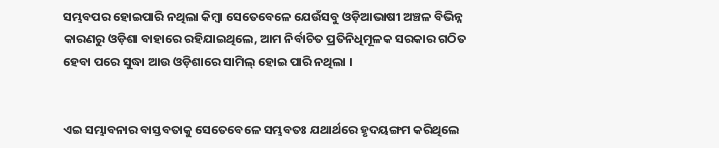ସମ୍ଭବପର ହୋଇପାରି ନଥିଲା କିମ୍ବା ସେତେବେଳେ ଯେଉଁସବୁ ଓଡ଼ିଆଭାଷୀ ଅଞ୍ଚଳ ବିଭିନ୍ନ କାରଣରୁ ଓଡ଼ିଶା ବାହାରେ ରହିଯାଇଥିଲେ, ଆମ ନିର୍ବାଚିତ ପ୍ରତିନିଧିମୂଳକ ସରକାର ଗଠିତ ହେବା ପରେ ସୁଦ୍ଧା ଆଉ ଓଡ଼ିଶାରେ ସାମିଲ୍ ହୋଇ ପାରି ନଥିଲା ।


ଏଇ ସମ୍ଭାବନାର ବାସ୍ତବତାକୁ ସେତେବେଳେ ସମ୍ଭବତଃ ଯଥାର୍ଥରେ ହୃଦୟଙ୍ଗମ କରିଥିଲେ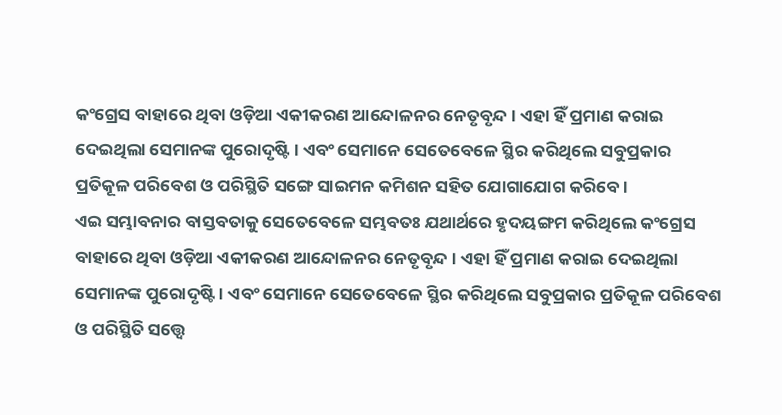କଂଗ୍ରେସ ବାହାରେ ଥିବା ଓଡ଼ିଆ ଏକୀକରଣ ଆନ୍ଦୋଳନର ନେତୃବୃନ୍ଦ । ଏହା ହିଁ ପ୍ରମାଣ କରାଇ ଦେଇଥିଲା ସେମାନଙ୍କ ପୁରୋଦୃଷ୍ଟି । ଏବଂ ସେମାନେ ସେତେବେଳେ ସ୍ଥିର କରିଥିଲେ ସବୁପ୍ରକାର ପ୍ରତିକୂଳ ପରିବେଶ ଓ ପରିସ୍ଥିତି ସଙ୍ଗେ ସାଇମନ କମିଶନ ସହିତ ଯୋଗାଯୋଗ କରିବେ ।
ଏଇ ସମ୍ଭାବନାର ବାସ୍ତବତାକୁ ସେତେବେଳେ ସମ୍ଭବତଃ ଯଥାର୍ଥରେ ହୃଦୟଙ୍ଗମ କରିଥିଲେ କଂଗ୍ରେସ ବାହାରେ ଥିବା ଓଡ଼ିଆ ଏକୀକରଣ ଆନ୍ଦୋଳନର ନେତୃବୃନ୍ଦ । ଏହା ହିଁ ପ୍ରମାଣ କରାଇ ଦେଇଥିଲା ସେମାନଙ୍କ ପୁରୋଦୃଷ୍ଟି । ଏବଂ ସେମାନେ ସେତେବେଳେ ସ୍ଥିର କରିଥିଲେ ସବୁପ୍ରକାର ପ୍ରତିକୂଳ ପରିବେଶ ଓ ପରିସ୍ଥିତି ସତ୍ତ୍ୱେ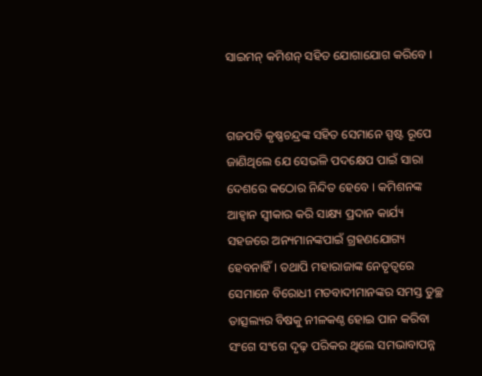ସାଇମନ୍ କମିଶନ୍ ସହିତ ଯୋଗାଯୋଗ କରିବେ ।


ଗଜପତି କୃଷ୍ଣଚନ୍ଦ୍ରଙ୍କ ସହିତ ସେମାନେ ସ୍ପଷ୍ଟ ରୂପେ ଜାଣିଥିଲେ ଯେ ସେଭଳି ପଦକ୍ଷେପ ପାଇଁ ସାରା ଦେଶରେ କଠୋର ନିନ୍ଦିତ ହେବେ । କମିଶନଙ୍କ ଆହ୍ଵାନ ସ୍ୱୀକାର କରି ସାକ୍ଷ୍ୟ ପ୍ରଦାନ କାର୍ଯ୍ୟ ସହଜରେ ଅନ୍ୟମାନଙ୍କପାଇଁ ଗ୍ରହଣଯୋଗ୍ୟ ହେବନାହିଁ । ତଥାପି ମହାରାଜାଙ୍କ ନେତୃତ୍ବରେ ସେମାନେ ବିରୋଧୀ ମତବାଦୀମାନଙ୍କର ସମସ୍ତ ତୁଚ୍ଛ ତାତ୍ସଲ୍ୟର ବିଷକୁ ନୀଳକଣ୍ଠ ହୋଇ ପାନ କରିବା ସଂଗେ ସଂଗେ ଦୃଢ଼ ପରିକର ଥିଲେ ସମଭାବାପନ୍ନ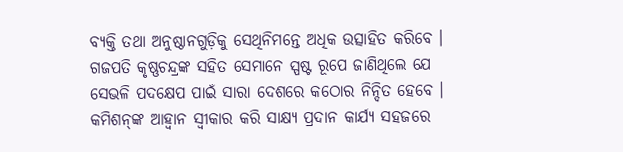ବ୍ୟକ୍ତି ତଥା ଅନୁଷ୍ଠାନଗୁଡ଼ିକୁ ସେଥିନିମନ୍ତେ ଅଧିକ ଉତ୍ସାହିତ କରିବେ ।
ଗଜପତି କୃଷ୍ଣଚନ୍ଦ୍ରଙ୍କ ସହିତ ସେମାନେ ସ୍ପଷ୍ଟ ରୂପେ ଜାଣିଥିଲେ ଯେ ସେଭଳି ପଦକ୍ଷେପ ପାଇଁ ସାରା ଦେଶରେ କଠୋର ନିନ୍ଦିତ ହେବେ । କମିଶନ୍‌ଙ୍କ ଆହ୍ଵାନ ସ୍ୱୀକାର କରି ସାକ୍ଷ୍ୟ ପ୍ରଦାନ କାର୍ଯ୍ୟ ସହଜରେ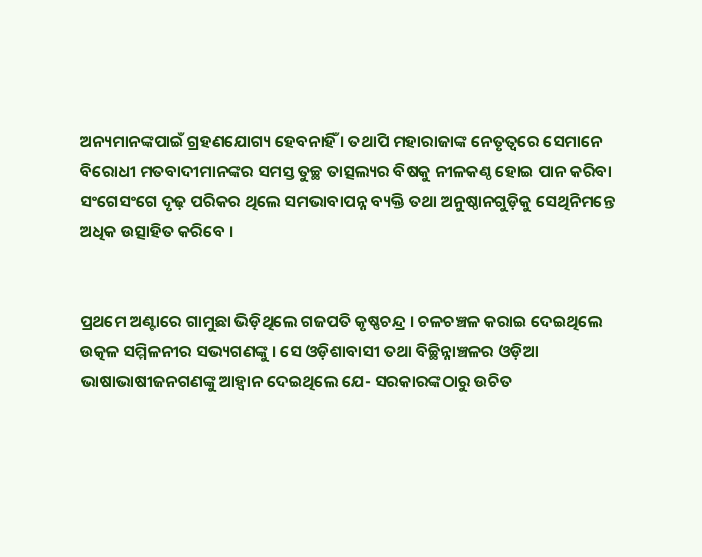ଅନ୍ୟମାନଙ୍କପାଇଁ ଗ୍ରହଣଯୋଗ୍ୟ ହେବନାହିଁ । ତଥାପି ମହାରାଜାଙ୍କ ନେତୃତ୍ବରେ ସେମାନେ ବିରୋଧୀ ମତବାଦୀମାନଙ୍କର ସମସ୍ତ ତୁଚ୍ଛ ତାତ୍ସଲ୍ୟର ବିଷକୁ ନୀଳକଣ୍ଠ ହୋଇ ପାନ କରିବା ସଂଗେସଂଗେ ଦୃଢ଼ ପରିକର ଥିଲେ ସମଭାବାପନ୍ନ ବ୍ୟକ୍ତି ତଥା ଅନୁଷ୍ଠାନଗୁଡ଼ିକୁ ସେଥିନିମନ୍ତେ ଅଧିକ ଉତ୍ସାହିତ କରିବେ ।


ପ୍ରଥମେ ଅଣ୍ଟାରେ ଗାମୁଛା ଭିଡ଼ିଥିଲେ ଗଜପତି କୃଷ୍ଣଚନ୍ଦ୍ର । ଚଳଚଞ୍ଚଳ କରାଇ ଦେଇଥିଲେ ଉତ୍କଳ ସମ୍ମିଳନୀର ସଭ୍ୟଗଣଙ୍କୁ । ସେ ଓଡ଼ିଶାବାସୀ ତ‌ଥା ବିଚ୍ଛିନ୍ନାଞ୍ଚଳର ଓଡ଼ିଆ ଭାଷାଭାଷୀଜନଗଣଙ୍କୁ ଆହ୍ଵାନ ଦେଇଥିଲେ ଯେ- ସରକାରଙ୍କଠାରୁ ଉଚିତ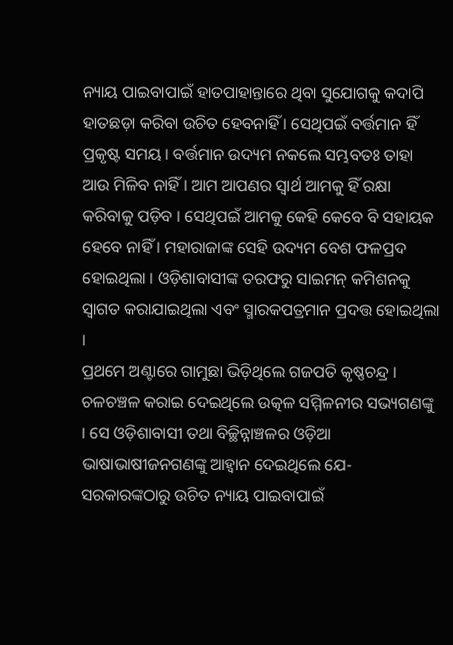ନ୍ୟାୟ ପାଇବାପାଇଁ ହାତପାହାନ୍ତାରେ ଥିବା ସୁଯୋଗକୁ କଦାପି ହାତଛଡ଼ା କରିବା ଉଚିତ ହେବନାହିଁ । ସେଥିପଇଁ ବର୍ତ୍ତମାନ ହିଁ ପ୍ରକୃଷ୍ଟ ସମୟ । ବର୍ତ୍ତମାନ ଉଦ୍ୟମ ନକଲେ ସମ୍ଭବତଃ ତାହା ଆଉ ମିଳିବ ନାହିଁ । ଆମ ଆପଣର ସ୍ୱାର୍ଥ ଆମକୁ ହିଁ ରକ୍ଷା କରିବାକୁ ପଡ଼ିବ । ସେଥିପଇଁ ଆମକୁ କେହି କେବେ ବି ସହାୟକ ହେବେ ନାହିଁ । ମହାରାଜାଙ୍କ ସେହି ଉଦ୍ୟମ ବେଶ ଫଳପ୍ରଦ ହୋଇଥିଲା । ଓଡ଼ିଶାବାସୀଙ୍କ ତରଫରୁ ସାଇମନ୍ କମିଶନକୁ ସ୍ୱାଗତ କରାଯାଇଥିଲା ଏବଂ ସ୍ମାରକପତ୍ରମାନ ପ୍ରଦତ୍ତ ହୋଇଥିଲା ।
ପ୍ରଥମେ ଅଣ୍ଟାରେ ଗାମୁଛା ଭିଡ଼ିଥିଲେ ଗଜପତି କୃଷ୍ଣଚନ୍ଦ୍ର । ଚଳଚଞ୍ଚଳ କରାଇ ଦେଇଥିଲେ ଉତ୍କଳ ସମ୍ମିଳନୀର ସଭ୍ୟଗଣଙ୍କୁ । ସେ ଓଡ଼ିଶାବାସୀ ତ‌ଥା ବିଚ୍ଛିନ୍ନାଞ୍ଚଳର ଓଡ଼ିଆ ଭାଷାଭାଷୀଜନଗଣଙ୍କୁ ଆହ୍ଵାନ ଦେଇଥିଲେ ଯେ- ସରକାରଙ୍କଠାରୁ ଉଚିତ ନ୍ୟାୟ ପାଇବାପାଇଁ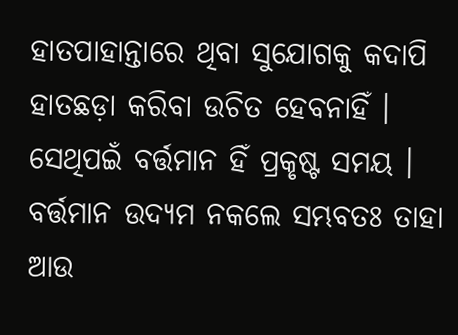ହାତପାହାନ୍ତାରେ ଥିବା ସୁଯୋଗକୁ କଦାପି ହାତଛଡ଼ା କରିବା ଉଚିତ ହେବନାହିଁ । ସେଥିପଇଁ ବର୍ତ୍ତମାନ ହିଁ ପ୍ରକୃଷ୍ଟ ସମୟ । ବର୍ତ୍ତମାନ ଉଦ୍ୟମ ନକଲେ ସମ୍ଭବତଃ ତାହା ଆଉ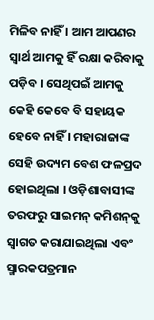ମିଳିବ ନାହିଁ । ଆମ ଆପଣର ସ୍ୱାର୍ଥ ଆମକୁ ହିଁ ରକ୍ଷା କରିବାକୁ ପଡ଼ିବ । ସେଥିପଇଁ ଆମକୁ କେହି କେବେ ବି ସହାୟକ ହେବେ ନାହିଁ । ମହାରାଜାଙ୍କ ସେହି ଉଦ୍ୟମ ବେଶ ଫଳପ୍ରଦ ହୋଇଥିଲା । ଓଡ଼ିଶାବାସୀଙ୍କ ତରଫରୁ ସାଇମନ୍ କମିଶନ୍‌କୁ ସ୍ୱାଗତ କରାଯାଇଥିଲା ଏବଂ ସ୍ମାରକପତ୍ରମାନ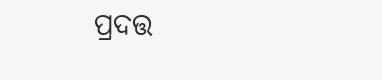ପ୍ରଦତ୍ତ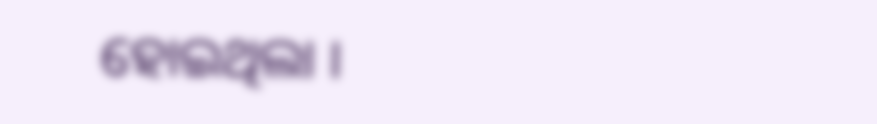ହୋଇଥିଲା ।